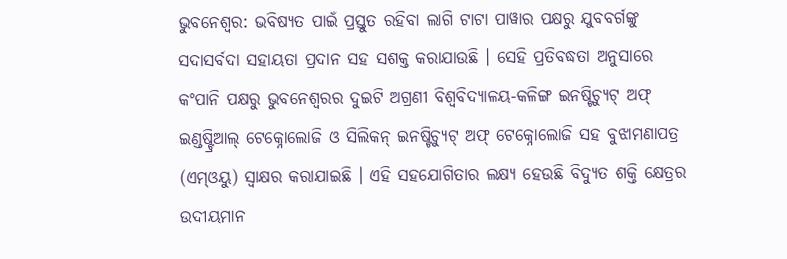ଭୁବନେଶ୍ୱର: ଭବିଷ୍ୟତ ପାଇଁ ପ୍ରସ୍ତୁତ ରହିବା ଲାଗି ଟାଟା ପାୱାର ପକ୍ଷରୁ ଯୁବବର୍ଗଙ୍କୁ ସଦାସର୍ବଦା ସହାୟତା ପ୍ରଦାନ ସହ ସଶକ୍ତ କରାଯାଉଛି । ସେହି ପ୍ରତିବଦ୍ଧତା ଅନୁସାରେ କଂପାନି ପକ୍ଷରୁ ଭୁବନେଶ୍ୱରର ଦୁଇଟି ଅଗ୍ରଣୀ ବିଶ୍ୱବିଦ୍ୟାଳୟ-କଳିଙ୍ଗ ଇନଷ୍ଟିଚ୍ୟୁଟ୍ ଅଫ୍ ଇଣ୍ଡଷ୍ଟ୍ରିଆଲ୍ ଟେକ୍ନୋଲୋଜି ଓ ସିଲିକନ୍ ଇନଷ୍ଟିଚ୍ୟୁଟ୍ ଅଫ୍ ଟେକ୍ନୋଲୋଜି ସହ ବୁଝାମଣାପତ୍ର (ଏମ୍ଓୟୁ) ସ୍ୱାକ୍ଷର କରାଯାଇଛି । ଏହି ସହଯୋଗିତାର ଲକ୍ଷ୍ୟ ହେଉଛି ବିଦ୍ୟୁତ ଶକ୍ତି କ୍ଷେତ୍ରର ଉଦୀୟମାନ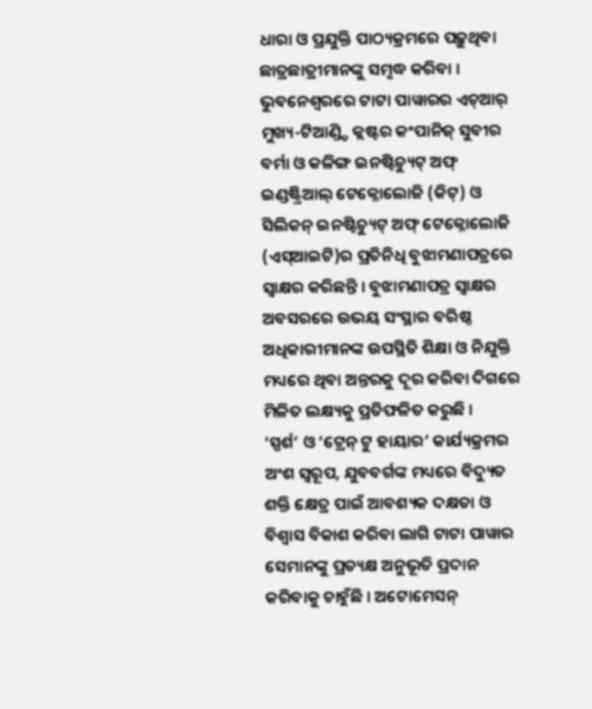ଧାରା ଓ ପ୍ରଯୁକ୍ତି ପାଠ୍ୟକ୍ରମରେ ପଢ଼ୁଥିବା ଛାତ୍ରଛାତ୍ରୀମାନଙ୍କୁ ସମୃଦ୍ଧ କରିବା ।
ଭୁବନେଶ୍ୱରରେ ଟାଟା ପାୱାରର ଏଚ୍ଆର୍ ମୁଖ୍ୟ-ଟିଆଣ୍ଡ୍ଡି କ୍ଲଷ୍ଟର କଂପାନିଜ୍ ସୁବୀର ବର୍ମା ଓ କଳିଙ୍ଗ ଇନଷ୍ଟିଚ୍ୟୁଟ୍ ଅଫ୍ ଇଣ୍ଡଷ୍ଟ୍ରିଆଲ୍ ଟେକ୍ନୋଲୋଜି (କିଟ୍) ଓ ସିଲିକନ୍ ଇନଷ୍ଟିଚ୍ୟୁଟ୍ ଅଫ୍ ଟେକ୍ନୋଲୋଜି (ଏସ୍ଆଇଟି)ର ପ୍ରତିନିଧି ବୁଝାମଣାପତ୍ରରେ ସ୍ୱାକ୍ଷର କରିଛନ୍ତି । ବୁଝାମଣାପତ୍ର ସ୍ୱାକ୍ଷର ଅବସରରେ ଉଭୟ ସଂସ୍ଥାର ବରିଷ୍ଠ ଅଧିକାରୀମାନଙ୍କ ଉପସ୍ଥିତି ଶିକ୍ଷା ଓ ନିଯୁକ୍ତି ମଧ୍ୟରେ ଥିବା ଅନ୍ତରକୁ ଦୂର କରିବା ଦିଗରେ ମିଳିତ ଲକ୍ଷ୍ୟକୁ ପ୍ରତିଫଳିତ କରୁଛି ।
‘ସ୍ପର୍ଶ’ ଓ ‘ଟ୍ରେନ୍ ଟୁ ହାୟାର’ କାର୍ଯ୍ୟକ୍ରମର ଅଂଶ ସ୍ୱରୂପ, ଯୁବବର୍ଗଙ୍କ ମଧ୍ୟରେ ବିଦ୍ୟୁତ ଶକ୍ତି କ୍ଷେତ୍ର ପାଇଁ ଆବଶ୍ୟକ ଦକ୍ଷତା ଓ ବିଶ୍ୱାସ ବିକାଶ କରିବା ଲାଗି ଟାଟା ପାୱାର ସେମାନଙ୍କୁ ପ୍ରତ୍ୟକ୍ଷ ଅନୁଭୂତି ପ୍ରଦାନ କରିବାକୁ ଚାହୁଁଛି । ଅଟୋମେସନ୍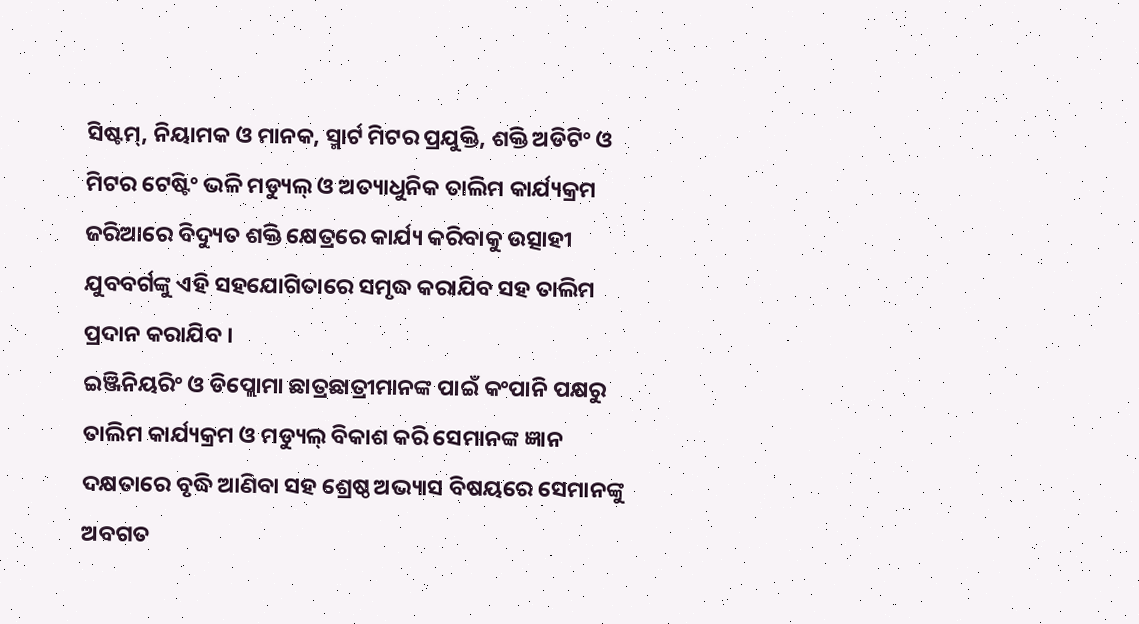ସିଷ୍ଟମ୍, ନିୟାମକ ଓ ମାନକ, ସ୍ମାର୍ଟ ମିଟର ପ୍ରଯୁକ୍ତି, ଶକ୍ତି ଅଡିଟିଂ ଓ ମିଟର ଟେଷ୍ଟିଂ ଭଳି ମଡ୍ୟୁଲ୍ ଓ ଅତ୍ୟାଧୁନିକ ତାଲିମ କାର୍ଯ୍ୟକ୍ରମ ଜରିଆରେ ବିଦ୍ୟୁତ ଶକ୍ତି କ୍ଷେତ୍ରରେ କାର୍ଯ୍ୟ କରିବାକୁ ଉତ୍ସାହୀ ଯୁବବର୍ଗଙ୍କୁ ଏହି ସହଯୋଗିତାରେ ସମୃଦ୍ଧ କରାଯିବ ସହ ତାଲିମ ପ୍ରଦାନ କରାଯିବ ।
ଇଞ୍ଜିନିୟରିଂ ଓ ଡିପ୍ଲୋମା ଛାତ୍ରଛାତ୍ରୀମାନଙ୍କ ପାଇଁ କଂପାନି ପକ୍ଷରୁ ତାଲିମ କାର୍ଯ୍ୟକ୍ରମ ଓ ମଡ୍ୟୁଲ୍ ବିକାଶ କରି ସେମାନଙ୍କ ଜ୍ଞାନ ଦକ୍ଷତାରେ ବୃଦ୍ଧି ଆଣିବା ସହ ଶ୍ରେଷ୍ଠ ଅଭ୍ୟାସ ବିଷୟରେ ସେମାନଙ୍କୁ ଅବଗତ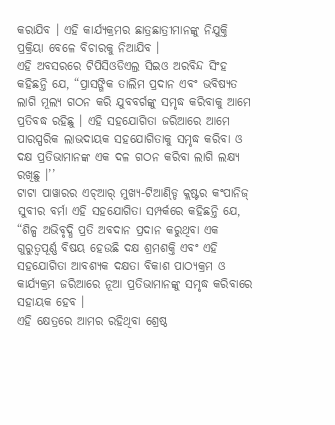କରାଯିବ । ଏହି କାର୍ଯ୍ୟକ୍ରମର ଛାତ୍ରଛାତ୍ରୀମାନଙ୍କୁ ନିଯୁକ୍ତି ପ୍ରକ୍ରିୟା ବେଳେ ବିଚାରକୁ ନିଆଯିବ ।
ଏହି ଅବସରରେ ଟିପିସିଓଡିଏଲ୍ର ସିଇଓ ଅରବିନ୍ଦ ସିଂହ କହିଛନ୍ତି ଯେ, “ପ୍ରାସଙ୍ଗିକ ତାଲିମ ପ୍ରଦାନ ଏବଂ ଭବିଷ୍ୟତ ଲାଗି ମୂଲ୍ୟ ଗଠନ କରି ଯୁବବର୍ଗଙ୍କୁ ସମୃଦ୍ଧ କରିବାକୁ ଆମେ ପ୍ରତିବଦ୍ଧ ରହିଛୁ । ଏହି ସହଯୋଗିତା ଜରିଆରେ ଆମେ ପାରସ୍ପରିକ ଲାଭଦାୟକ ସହଯୋଗିତାକୁ ସମୃଦ୍ଧ କରିବା ଓ ଦକ୍ଷ ପ୍ରତିଭାମାନଙ୍କ ଏକ ଦଳ ଗଠନ କରିବା ଲାଗି ଲକ୍ଷ୍ୟ ରଖିଛୁ ।’’
ଟାଟା ପାୱାରର ଏଚ୍ଆର୍ ମୁଖ୍ୟ-ଟିଆଣ୍ଡ୍ଡି କ୍ଲଷ୍ଟର କଂପାନିଜ୍ ସୁବୀର ବର୍ମା ଏହି ସହଯୋଗିତା ସମ୍ପର୍କରେ କହିଛନ୍ତି ଯେ, “ଶିଳ୍ପ ଅଭିବୃଦ୍ଧି ପ୍ରତି ଅବଦାନ ପ୍ରଦାନ କରୁଥିବା ଏକ ଗୁରୁତ୍ୱପୂର୍ଣ୍ଣ ବିଷୟ ହେଉଛି ଦକ୍ଷ ଶ୍ରମଶକ୍ତି ଏବଂ ଏହି ସହଯୋଗିତା ଆବଶ୍ୟକ ଦକ୍ଷତା ବିକାଶ ପାଠ୍ୟକ୍ରମ ଓ କାର୍ଯ୍ୟକ୍ରମ ଜରିଆରେ ନୂଆ ପ୍ରତିଭାମାନଙ୍କୁ ସମୃଦ୍ଧ କରିବାରେ ସହାୟକ ହେବ ।
ଏହି କ୍ଷେତ୍ରରେ ଆମର ରହିଥିବା ଶ୍ରେଷ୍ଠ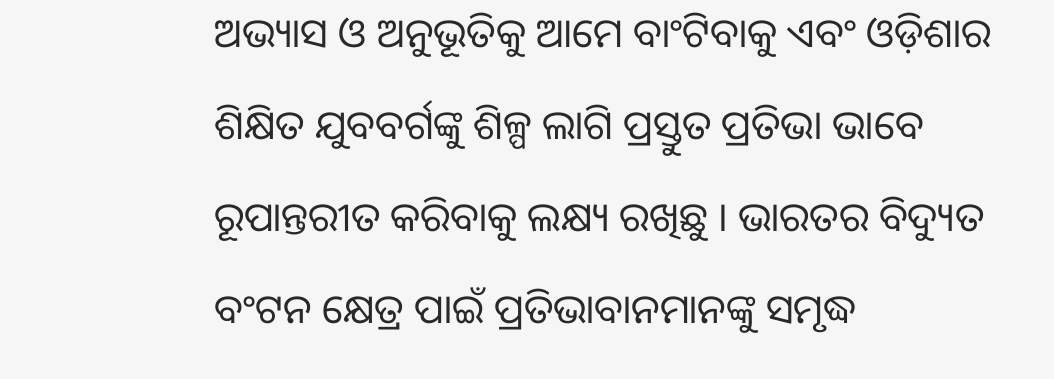ଅଭ୍ୟାସ ଓ ଅନୁଭୂତିକୁ ଆମେ ବାଂଟିବାକୁ ଏବଂ ଓଡ଼ିଶାର ଶିକ୍ଷିତ ଯୁବବର୍ଗଙ୍କୁ ଶିଳ୍ପ ଲାଗି ପ୍ରସ୍ତୁତ ପ୍ରତିଭା ଭାବେ ରୂପାନ୍ତରୀତ କରିବାକୁ ଲକ୍ଷ୍ୟ ରଖିଛୁ । ଭାରତର ବିଦ୍ୟୁତ ବଂଟନ କ୍ଷେତ୍ର ପାଇଁ ପ୍ରତିଭାବାନମାନଙ୍କୁ ସମୃଦ୍ଧ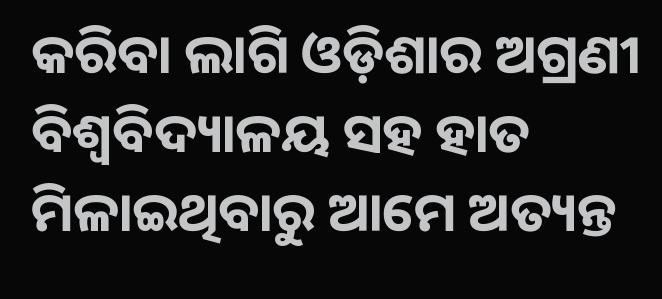କରିବା ଲାଗି ଓଡ଼ିଶାର ଅଗ୍ରଣୀ ବିଶ୍ୱବିଦ୍ୟାଳୟ ସହ ହାତ ମିଳାଇଥିବାରୁ ଆମେ ଅତ୍ୟନ୍ତ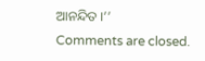ଆନନ୍ଦିତ ।’’
Comments are closed.